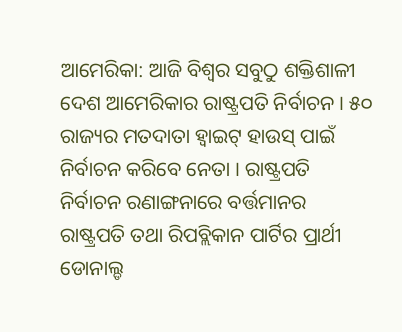ଆମେରିକା: ଆଜି ବିଶ୍ୱର ସବୁଠୁ ଶକ୍ତିଶାଳୀ ଦେଶ ଆମେରିକାର ରାଷ୍ଟ୍ରପତି ନିର୍ବାଚନ । ୫୦ ରାଜ୍ୟର ମତଦାତା ହ୍ଵାଇଟ୍ ହାଉସ୍ ପାଇଁ ନିର୍ବାଚନ କରିବେ ନେତା । ରାଷ୍ଟ୍ରପତି ନିର୍ବାଚନ ରଣାଙ୍ଗନାରେ ବର୍ତ୍ତମାନର ରାଷ୍ଟ୍ରପତି ତଥା ରିପବ୍ଲିକାନ ପାର୍ଟିର ପ୍ରାର୍ଥୀ ଡୋନାଲ୍ଡ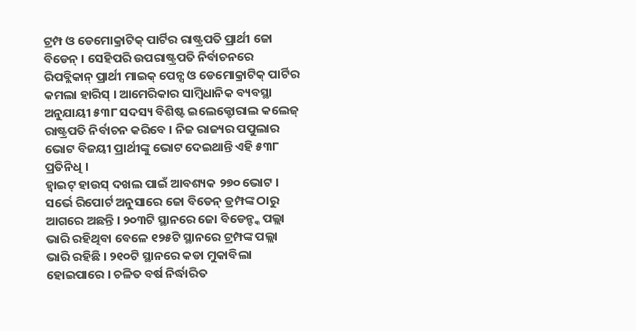ଟ୍ରମ୍ପ ଓ ଡେମୋକ୍ରାଟିକ୍ ପାର୍ଟିର ରାଷ୍ଟ୍ରପତି ପ୍ରାର୍ଥୀ ଜୋ ବିଡେନ୍ । ସେହିପରି ଉପରାଷ୍ଟ୍ରପତି ନିର୍ବାଚନରେ ରିପବ୍ଲିକାନ୍ ପ୍ରାର୍ଥୀ ମାଇକ୍ ପେନ୍ସ ଓ ଡେମୋକ୍ରାଟିକ୍ ପାର୍ଟିର କମଲା ହାରିସ୍ । ଆମେରିକାର ସାମ୍ବିଧାନିକ ବ୍ୟବସ୍ଥା ଅନୁଯାୟୀ ୫୩୮ ସଦସ୍ୟ ବିଶିଷ୍ଟ ଇଲେକ୍ଟୋରାଲ କଲେଜ୍ ରାଷ୍ଟ୍ରପତି ନିର୍ବାଚନ କରିବେ । ନିଜ ରାଜ୍ୟର ପପୁଲାର ଭୋଟ ବିଜୟୀ ପ୍ରାର୍ଥୀଙ୍କୁ ଭୋଟ ଦେଇଥାନ୍ତି ଏହି ୫୩୮ ପ୍ରତିନିଧି ।
ହ୍ଵାଇଟ୍ ହାଉସ୍ ଦଖଲ ପାଇଁ ଆବଶ୍ୟକ ୨୭୦ ଭୋଟ । ସର୍ଭେ ରିପୋର୍ଟ ଅନୁସାରେ ଜୋ ବିଡେନ୍ ଡ୍ରମ୍ପଙ୍କ ଠାରୁ ଆଗରେ ଅଛନ୍ତି । ୨୦୩ଟି ସ୍ଥାନରେ ଜୋ ବିଡେନ୍ଙ୍କ ପଲ୍ଲା ଭାରି ରହିଥିବା ବେଳେ ୧୨୫ଟି ସ୍ଥାନରେ ଟ୍ରମ୍ପଙ୍କ ପଲ୍ଲା ଭାରି ରହିଛି । ୨୧୦ଟି ସ୍ଥାନରେ କଡା ମୁକାବିଲା ହୋଇପାରେ । ଚଳିତ ବର୍ଷ ନିର୍ଦ୍ଧାରିତ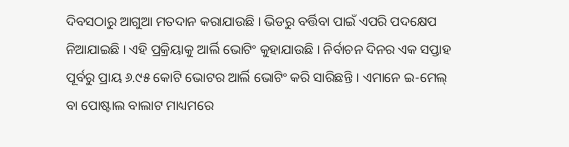ଦିବସଠାରୁ ଆଗୁଆ ମତଦାନ କରାଯାଉଛି । ଭିଡରୁ ବର୍ତ୍ତିବା ପାଇଁ ଏପରି ପଦକ୍ଷେପ ନିଆଯାଇଛି । ଏହି ପ୍ରକ୍ରିୟାକୁ ଆର୍ଲି ଭୋଟିଂ କୁହାଯାଉଛି । ନିର୍ବାଚନ ଦିନର ଏକ ସପ୍ତାହ ପୂର୍ବରୁ ପ୍ରାୟ ୬.୯୫ କୋଟି ଭୋଟର ଆର୍ଲି ଭୋଟିଂ କରି ସାରିଛନ୍ତି । ଏମାନେ ଇ-ମେଲ୍ ବା ପୋଷ୍ଟାଲ ବାଲାଟ ମାଧ୍ୟମରେ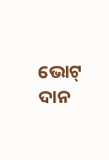ଭୋଟ୍ ଦାନ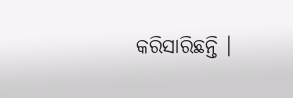କରିସାରିଛନ୍ତି ।